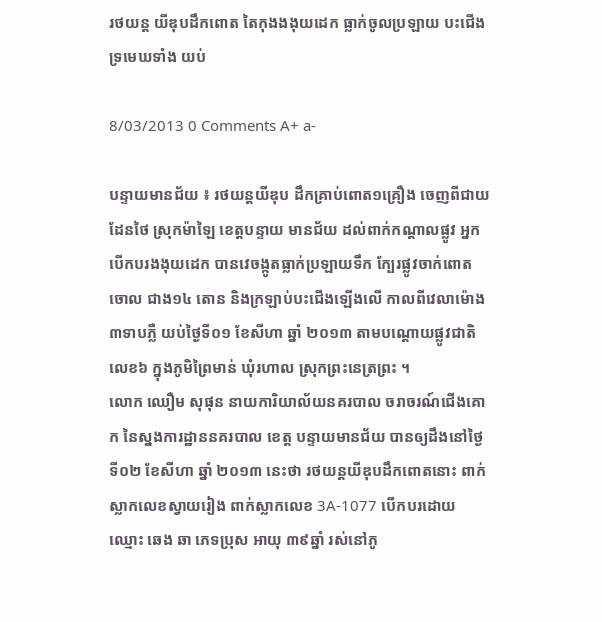រថយន្ត យីឌុបដឹកពោត តៃកុងងងុយដេក ធ្លាក់ចូលប្រឡាយ បះជើងទ្រមេឃទាំង យប់

8/03/2013 0 Comments A+ a-

បន្ទាយមានជ័យ ៖ រថយន្តយីឌុប ដឹកគា្រប់ពោត១គ្រឿង ចេញពីជាយដែនថៃ ស្រុកម៉ាឡៃ ខេត្តបន្ទាយ មានជ័យ ដល់ពាក់កណ្តាលផ្លូវ អ្នកបើកបរងងុយដេក បានវេចង្កូតធ្លាក់ប្រឡាយទឹក ក្បែរផ្លូវចាក់ពោតចោល ជាង១៤ តោន និងក្រឡាប់បះជើងឡើងលើ កាលពីវេលាម៉ោង ៣ទាបភ្លឺ យប់ថ្ងៃទី០១ ខែសីហា ឆ្នាំ ២០១៣ តាមបណ្តោយផ្លូវជាតិលេខ៦ ក្នុងភូមិព្រៃមាន់ ឃុំរហាល ស្រុកព្រះនេត្រព្រះ ។
លោក ឈឿម សុផុន នាយការិយាល័យនគរបាល ចរាចរណ៍ជើងគោក នៃស្នងការដ្ឋាននគរបាល ខេត្ត បន្ទាយមានជ័យ បានឲ្យដឹងនៅថ្ងៃទី០២ ខែសីហា ឆ្នាំ ២០១៣ នេះថា រថយន្តយីឌុបដឹកពោតនោះ ពាក់ ស្លាកលេខស្វាយរៀង ពាក់ស្លាកលេខ 3A-1077 បើកបរដោយឈ្មោះ ឆេង ឆា ភេទប្រុស អាយុ ៣៩ឆ្នាំ រស់នៅភូ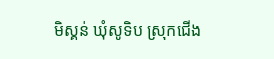មិស្គន់ ឃុំសូទិប ស្រុកជើង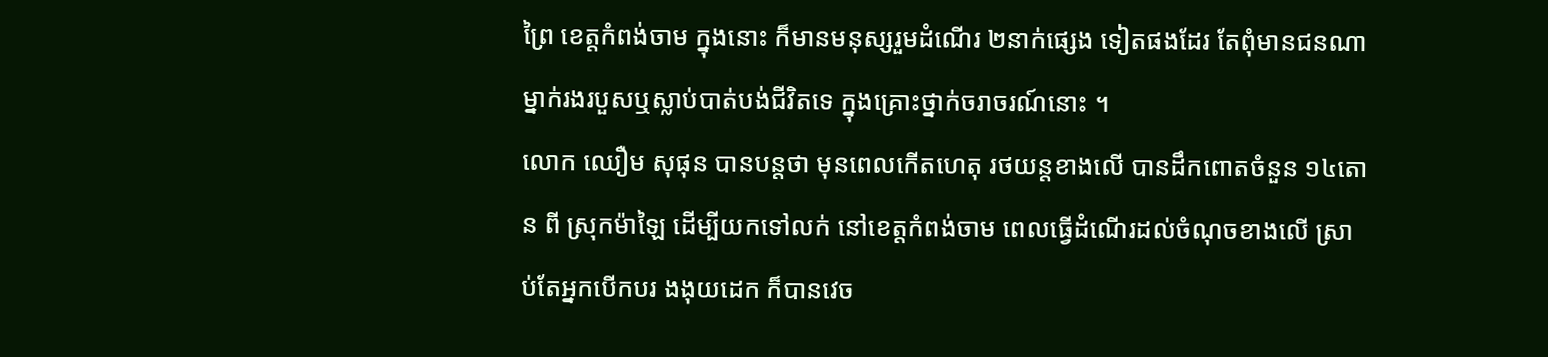ព្រៃ ខេត្តកំពង់ចាម ក្នុងនោះ ក៏មានមនុស្សរួមដំណើរ ២នាក់ផ្សេង ទៀតផងដែរ តែពុំមានជនណាម្នាក់រងរបួសឬស្លាប់បាត់បង់ជីវិតទេ ក្នុងគ្រោះថ្នាក់ចរាចរណ៍នោះ ។
លោក ឈឿម សុផុន បានបន្តថា មុនពេលកើតហេតុ រថយន្តខាងលើ បានដឹកពោតចំនួន ១៤តោន ពី ស្រុកម៉ាឡៃ ដើម្បីយកទៅលក់ នៅខេត្តកំពង់ចាម ពេលធ្វើដំណើរដល់ចំណុចខាងលើ ស្រាប់តែអ្នកបើកបរ ងងុយដេក ក៏បានវេច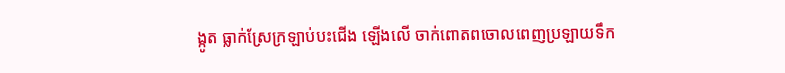ង្កូត ធ្លាក់ស្រែក្រឡាប់បះជើង ឡើងលើ ចាក់ពោតពចោលពេញប្រឡាយទឹក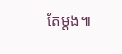តែម្តង៕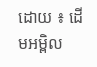ដោយ ៖ ដើមអម្ពិល